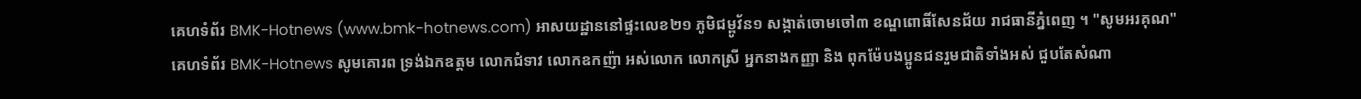គេហទំព័រ BMK-Hotnews (www.bmk-hotnews.com) អាសយដ្ឋាននៅផ្ទះលេខ២១ ភូមិជម្ពូវ័ន១ សង្កាត់ចោមចៅ៣ ខណ្ឌពោធិ៍សែនជ័យ រាជធានីភ្នំពេញ ។ "សូមអរគុណ"
គេហទំព័រ BMK-Hotnews សូមគោរព ទ្រង់ឯកឧត្តម លោកជំទាវ លោកឧកញ៉ា អស់លោក លោកស្រី អ្នកនាងកញ្ញា និង ពុកម៉ែបងប្អូនជនរួមជាតិទាំងអស់ ជួបតែសំណា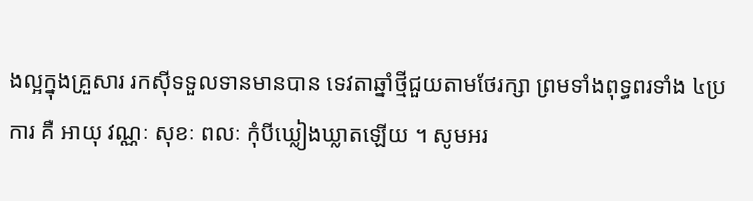ងល្អក្នុងគ្រួសារ រកសុីទទួលទានមានបាន ទេវតាឆ្នាំថ្មីជួយតាមថែរក្សា ព្រមទាំងពុទ្ធពរទាំង ៤ប្រការ គឺ អាយុ វណ្ណៈ សុខៈ ពលៈ កំុបីឃ្លៀងឃ្លាតឡើយ ។ សូមអរ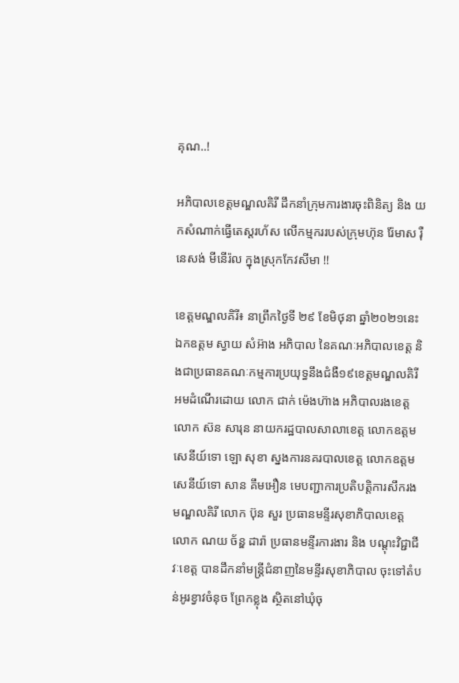គុណ..!

អភិបាលខេត្តមណ្ឌលគិរី ដឹកនាំក្រុមការងារចុះពិនិត្យ និង យកសំណាក់ធ្វើតេស្តរហ័ស លើកម្មកររបស់ក្រុមហ៊ុន រ៉ែមាស រ៉ឺនេសង់ មីនើរ៉ល ក្នុងស្រុកកែវសីមា !!

ខេត្តមណ្ឌលគិរី៖ នាព្រឹកថ្ងៃទី ២៩ ខែមិថុនា ឆ្នាំ២០២១នេះ ឯកឧត្តម ស្វាយ សំអ៊ាង អភិបាល នៃគណៈអភិបាលខេត្ត និងជាប្រធានគណៈកម្មការប្រយុទ្ធនឹងជំងឺ១៩ខេត្តមណ្ឌលគិរី អមដំណើរដោយ លោក ជាក់ ម៉េងហ៊ាង អភិបាលរងខេត្ត លោក ស៊ន សារុន នាយករដ្ឋបាលសាលាខេត្ត លោកឧត្តមសេនីយ៍ទោ ឡោ សុខា ស្នងការនគរបាលខេត្ត លោកឧត្តមសេនីយ៍ទោ សាន គឹមអឿន មេបញ្ជាការប្រតិបត្តិការសឹករងមណ្ឌលគិរី លោក ប៊ុន សួរ ប្រធានមន្ទីរសុខាភិបាលខេត្ត លោក ណយ ច័ន្ឌ ដារ៉ា ប្រធានមន្ទីរការងារ និង បណ្តុះវិជ្ជាជីវៈខេត្ត បានដឹកនាំមន្រ្តីជំនាញនៃមន្ទីរសុខាភិបាល ចុះទៅតំបន់អូរខ្វាវចំនុច ព្រែកខ្លុង ស្ថិតនៅឃុំចុ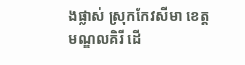ងផ្លាស់ ស្រុកកែវសីមា ខេត្តមណ្ឌលគិរី ដើ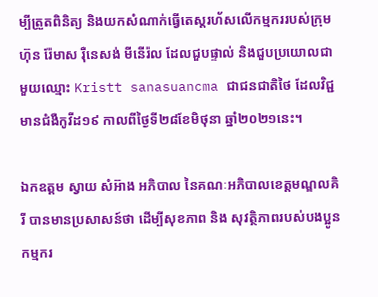ម្បីត្រួតពិនិត្យ និងយកសំណាក់ធ្វើតេស្តរហ័សលើកម្មកររបស់ក្រុមហ៊ុន រ៉ែមាស រ៉ឺនេសង់ មីនើរ៉ល ដែលជួបផ្ទាល់ និងជួបប្រយោលជាមួយឈ្មោះ Kristt sanasuancma ជាជនជាតិថៃ ដែលវិជ្ជមានជំងឺកូវីដ១៩ កាលពីថ្ងៃទី២៨ខែមិថុនា ឆ្នាំ២០២១នេះ។

ឯកឧត្តម ស្វាយ សំអ៊ាង អភិបាល នៃគណៈអភិបាលខេត្តមណ្ឌលគិរី បានមានប្រសាសន៍ថា ដើម្បីសុខភាព និង សុវត្ថិភាពរបស់បងប្អូនកម្មករ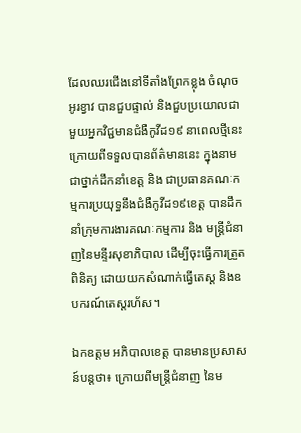ដែលឈរជើងនៅទីតាំងព្រែកខ្លុង ចំណុចអូរខ្វាវ បានជួបផ្ទាល់ និងជួបប្រយោលជាមួយអ្នកវិជ្ជមានជំងឺកូវីដ១៩ នាពេលថ្មីនេះ ក្រោយពីទទួលបានព័ត៌មាននេះ ក្នុងនាម ជាថ្នាក់ដឹកនាំខេត្ត និង ជាប្រធានគណៈកម្មការប្រយុទ្ធនឹងជំងឺកូវីដ១៩ខេត្ត បានដឹកនាំក្រុមការងារគណៈកម្មការ និង មន្រ្តីជំនាញនៃមន្ទីរសុខាភិបាល ដើម្បីចុះធ្វើការត្រួតពិនិត្យ ដោយយកសំណាក់ធ្វើតេស្ត និងឧបករណ៍តេស្តរហ័ស។

ឯកឧត្តម អភិបាលខេត្ត បានមានប្រសាសន៍បន្តថា៖ ក្រោយពីមន្រ្តីជំនាញ នៃម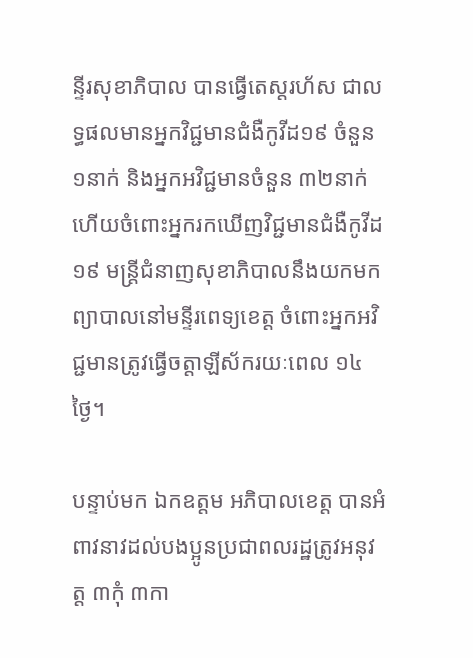ន្ទីរសុខាភិបាល បានធ្វើតេស្តរហ័ស ជាលទ្ធផលមានអ្នកវិជ្ជមានជំងឺកូវីដ១៩ ចំនួន ១នាក់ និងអ្នកអវិជ្ជមានចំនួន ៣២នាក់ ហើយចំពោះអ្នករកឃើញវិជ្ជមានជំងឺកូវីដ១៩ មន្រ្តីជំនាញសុខាភិបាលនឹងយកមកព្យាបាលនៅមន្ទីរពេទ្យខេត្ត ចំពោះអ្នកអវិជ្ជមានត្រូវធ្វើចត្តាឡីស័ករយៈពេល ១៤ថ្ងៃ។

បន្ទាប់មក ឯកឧត្តម អភិបាលខេត្ត បានអំពាវនាវដល់បងប្អូនប្រជាពលរដ្ឋត្រូវអនុវត្ត ៣កុំ ៣កា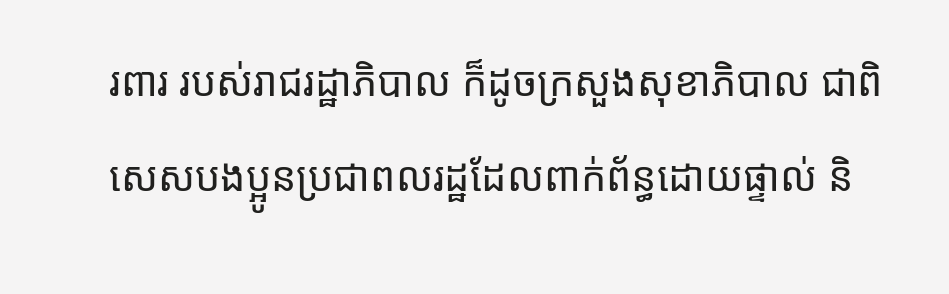រពារ របស់រាជរដ្ឋាភិបាល ក៏ដូចក្រសួងសុខាភិបាល ជាពិសេសបងប្អូនប្រជាពលរដ្ឋដែលពាក់ព័ន្ធដោយផ្ទាល់ និ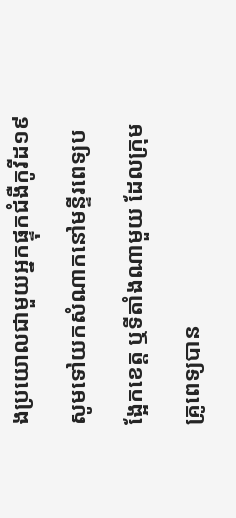ងប្រយោលជាមួយអ្នកផ្ទុកជំងឺកូវីដ១៩ សូមទៅយកសំណាកនៅមន្ទីរពេទ្យបង្អែកខេត្ត ឬទីតាំងណាមួយ ដែលក្រុមគ្រូពេទ្យបាន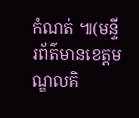កំណត់ ៕(មន្ទីរព័ត៌មានខេត្តមណ្ឌលគិ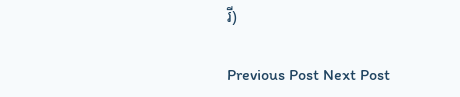រី)

Previous Post Next Post